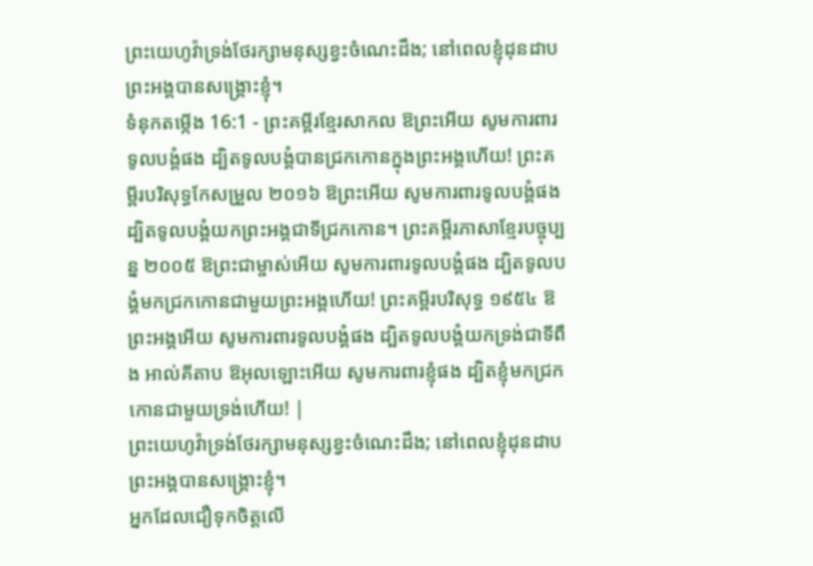ព្រះយេហូវ៉ាទ្រង់ថែរក្សាមនុស្សខ្វះចំណេះដឹង; នៅពេលខ្ញុំដុនដាប ព្រះអង្គបានសង្គ្រោះខ្ញុំ។
ទំនុកតម្កើង 16:1 - ព្រះគម្ពីរខ្មែរសាកល ឱព្រះអើយ សូមការពារទូលបង្គំផង ដ្បិតទូលបង្គំបានជ្រកកោនក្នុងព្រះអង្គហើយ! ព្រះគម្ពីរបរិសុទ្ធកែសម្រួល ២០១៦ ឱព្រះអើយ សូមការពារទូលបង្គំផង ដ្បិតទូលបង្គំយកព្រះអង្គជាទីជ្រកកោន។ ព្រះគម្ពីរភាសាខ្មែរបច្ចុប្បន្ន ២០០៥ ឱព្រះជាម្ចាស់អើយ សូមការពារទូលបង្គំផង ដ្បិតទូលបង្គំមកជ្រកកោនជាមួយព្រះអង្គហើយ! ព្រះគម្ពីរបរិសុទ្ធ ១៩៥៤ ឱព្រះអង្គអើយ សូមការពារទូលបង្គំផង ដ្បិតទូលបង្គំយកទ្រង់ជាទីពឹង អាល់គីតាប ឱអុលឡោះអើយ សូមការពារខ្ញុំផង ដ្បិតខ្ញុំមកជ្រកកោនជាមួយទ្រង់ហើយ! |
ព្រះយេហូវ៉ាទ្រង់ថែរក្សាមនុស្សខ្វះចំណេះដឹង; នៅពេលខ្ញុំដុនដាប ព្រះអង្គបានសង្គ្រោះខ្ញុំ។
អ្នកដែលជឿទុកចិត្តលើ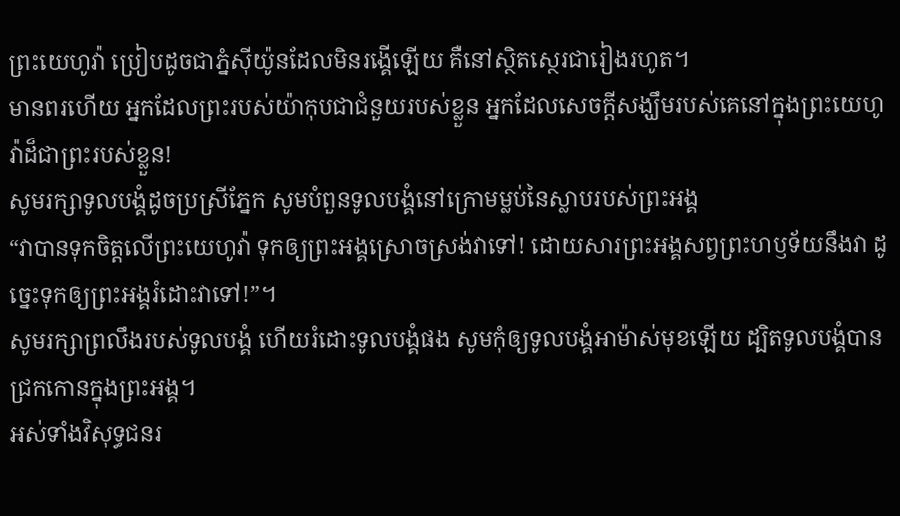ព្រះយេហូវ៉ា ប្រៀបដូចជាភ្នំស៊ីយ៉ូនដែលមិនរង្គើឡើយ គឺនៅស្ថិតស្ថេរជារៀងរហូត។
មានពរហើយ អ្នកដែលព្រះរបស់យ៉ាកុបជាជំនួយរបស់ខ្លួន អ្នកដែលសេចក្ដីសង្ឃឹមរបស់គេនៅក្នុងព្រះយេហូវ៉ាដ៏ជាព្រះរបស់ខ្លួន!
សូមរក្សាទូលបង្គំដូចប្រស្រីភ្នែក សូមបំពួនទូលបង្គំនៅក្រោមម្លប់នៃស្លាបរបស់ព្រះអង្គ
“វាបានទុកចិត្តលើព្រះយេហូវ៉ា ទុកឲ្យព្រះអង្គស្រោចស្រង់វាទៅ! ដោយសារព្រះអង្គសព្វព្រះហឫទ័យនឹងវា ដូច្នេះទុកឲ្យព្រះអង្គរំដោះវាទៅ!”។
សូមរក្សាព្រលឹងរបស់ទូលបង្គំ ហើយរំដោះទូលបង្គំផង សូមកុំឲ្យទូលបង្គំអាម៉ាស់មុខឡើយ ដ្បិតទូលបង្គំបានជ្រកកោនក្នុងព្រះអង្គ។
អស់ទាំងវិសុទ្ធជនរ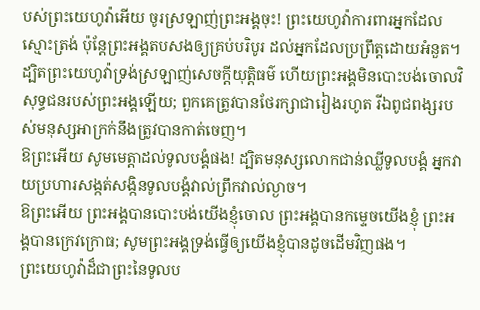បស់ព្រះយេហូវ៉ាអើយ ចូរស្រឡាញ់ព្រះអង្គចុះ! ព្រះយេហូវ៉ាការពារអ្នកដែលស្មោះត្រង់ ប៉ុន្តែព្រះអង្គតបសងឲ្យគ្រប់បរិបូរ ដល់អ្នកដែលប្រព្រឹត្តដោយអំនួត។
ដ្បិតព្រះយេហូវ៉ាទ្រង់ស្រឡាញ់សេចក្ដីយុត្តិធម៌ ហើយព្រះអង្គមិនបោះបង់ចោលវិសុទ្ធជនរបស់ព្រះអង្គឡើយ; ពួកគេត្រូវបានថែរក្សាជារៀងរហូត រីឯពូជពង្សរបស់មនុស្សអាក្រក់នឹងត្រូវបានកាត់ចេញ។
ឱព្រះអើយ សូមមេត្តាដល់ទូលបង្គំផង! ដ្បិតមនុស្សលោកជាន់ឈ្លីទូលបង្គំ អ្នកវាយប្រហារសង្កត់សង្កិនទូលបង្គំវាល់ព្រឹកវាល់ល្ងាច។
ឱព្រះអើយ ព្រះអង្គបានបោះបង់យើងខ្ញុំចោល ព្រះអង្គបានកម្ទេចយើងខ្ញុំ ព្រះអង្គបានក្រេវក្រោធ; សូមព្រះអង្គទ្រង់ធ្វើឲ្យយើងខ្ញុំបានដូចដើមវិញផង។
ព្រះយេហូវ៉ាដ៏ជាព្រះនៃទូលប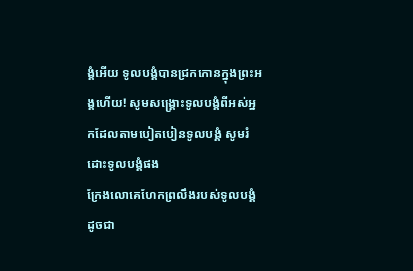ង្គំអើយ ទូលបង្គំបានជ្រកកោនក្នុងព្រះអង្គហើយ! សូមសង្គ្រោះទូលបង្គំពីអស់អ្នកដែលតាមបៀតបៀនទូលបង្គំ សូមរំដោះទូលបង្គំផង
ក្រែងលោគេហែកព្រលឹងរបស់ទូលបង្គំដូចជា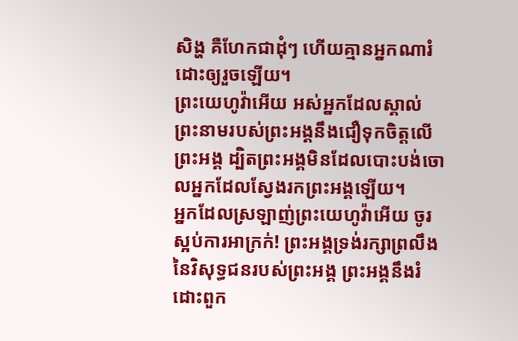សិង្ហ គឺហែកជាដុំៗ ហើយគ្មានអ្នកណារំដោះឲ្យរួចឡើយ។
ព្រះយេហូវ៉ាអើយ អស់អ្នកដែលស្គាល់ព្រះនាមរបស់ព្រះអង្គនឹងជឿទុកចិត្តលើព្រះអង្គ ដ្បិតព្រះអង្គមិនដែលបោះបង់ចោលអ្នកដែលស្វែងរកព្រះអង្គឡើយ។
អ្នកដែលស្រឡាញ់ព្រះយេហូវ៉ាអើយ ចូរស្អប់ការអាក្រក់! ព្រះអង្គទ្រង់រក្សាព្រលឹងនៃវិសុទ្ធជនរបស់ព្រះអង្គ ព្រះអង្គនឹងរំដោះពួក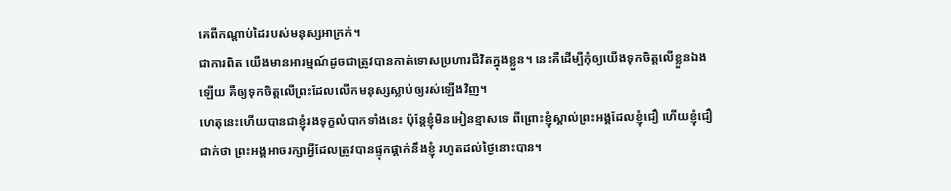គេពីកណ្ដាប់ដៃរបស់មនុស្សអាក្រក់។
ជាការពិត យើងមានអារម្មណ៍ដូចជាត្រូវបានកាត់ទោសប្រហារជីវិតក្នុងខ្លួន។ នេះគឺដើម្បីកុំឲ្យយើងទុកចិត្តលើខ្លួនឯងឡើយ គឺឲ្យទុកចិត្តលើព្រះដែលលើកមនុស្សស្លាប់ឲ្យរស់ឡើងវិញ។
ហេតុនេះហើយបានជាខ្ញុំរងទុក្ខលំបាកទាំងនេះ ប៉ុន្តែខ្ញុំមិនអៀនខ្មាសទេ ពីព្រោះខ្ញុំស្គាល់ព្រះអង្គដែលខ្ញុំជឿ ហើយខ្ញុំជឿជាក់ថា ព្រះអង្គអាចរក្សាអ្វីដែលត្រូវបានផ្ទុកផ្ដាក់នឹងខ្ញុំ រហូតដល់ថ្ងៃនោះបាន។